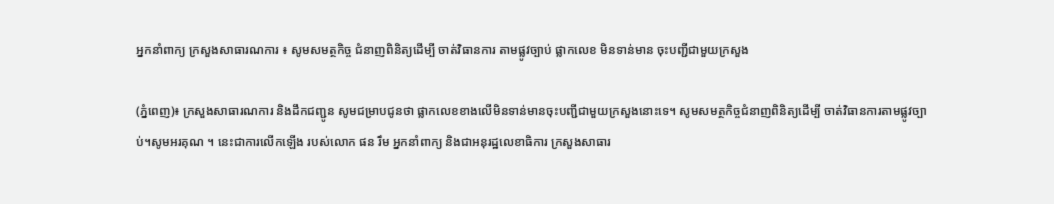អ្នកនាំពាក្យ ក្រសួងសាធារណការ ៖ សូមសមត្ថកិច្ច ជំនាញពិនិត្យដើម្បី ចាត់វិធានការ តាមផ្លូវច្បាប់ ផ្លាកលេខ មិនទាន់មាន ចុះបញ្ជីជាមួយក្រសួង

(ភ្នំពេញ)៖ ក្រសួងសាធារណការ និងដឹកជញ្ជូន សូមជម្រាបជូនថា ផ្លាកលេខខាងលើមិនទាន់មានចុះបញ្ជីជាមួយក្រសួងនោះទេ។ សូមសមត្ថកិច្ចជំនាញពិនិត្យដើម្បី ចាត់វិធានការតាមផ្លូវច្បាប់។សូមអរគុណ ។ នេះជាការលើកឡើង របស់លោក ផន រឹម អ្នកនាំពាក្យ និងជាអនុរដ្ឋលេខាធិការ ក្រសួងសាធារ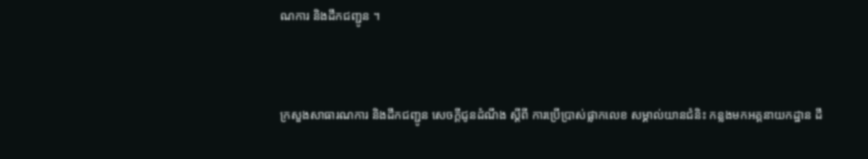ណការ និងដឹកជញ្ជូន ។



ក្រសួងសាធារណការ និងដឹកជញ្ជូន សេចក្តីជូនដំណឹង ស្តីពី ការប្រើប្រាស់ផ្លាកលេខ សម្គាល់យានជំនិះ កន្លងមកអគ្គនាយកដ្ឋាន ដឹ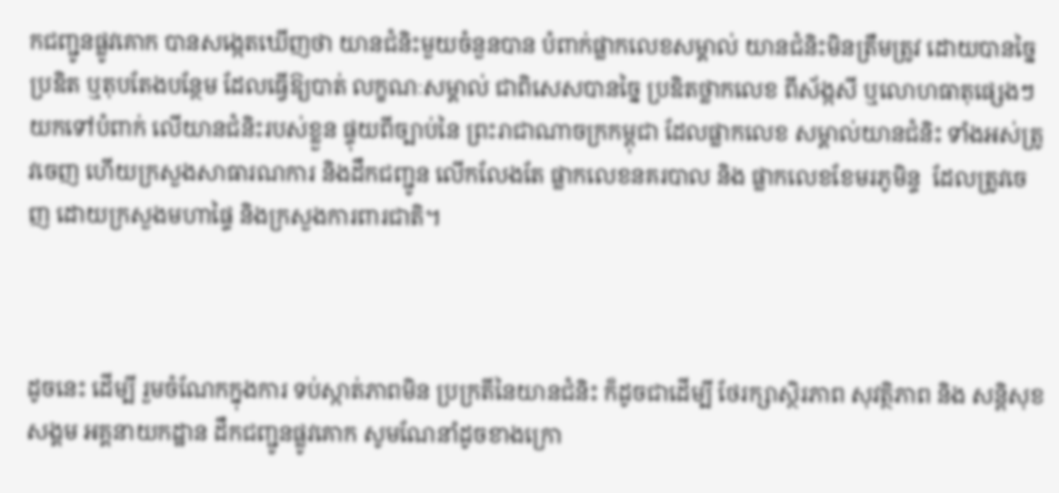កជញ្ជូនផ្លូវគោក បានសង្កេតឃើញថា យានជំនិះមួយចំនួនបាន បំពាក់ផ្លាកលេខសម្គាល់ យានជំនិះមិនត្រឹមត្រូវ ដោយបានច្នៃប្រឌិត ឬតុបតែងបន្ថែម ដែលធ្វើឱ្យបាត់ លក្ខណៈសម្គាល់ ជាពិសេសបានច្នៃ ប្រឌិតថ្លាកលេខ ពីស័ង្កសី ឬលោហធាតុផ្សេងៗ យកទៅបំពាក់ លើយានជំនិះរបស់ខ្លួន ផ្ទុយពីច្បាប់នៃ ព្រះរាជាណាចក្រកម្ពុជា ដែលផ្លាកលេខ សម្គាល់យានជំនិះ ទាំងអស់ត្រូវចេញ ហើយក្រសួងសាធារណការ និងដឹកជញ្ជូន លើកលែងតែ ផ្លាកលេខនគរបាល និង ផ្លាកលេខខែមរភូមិន្ទ  ដែលត្រូវចេញ ដោយក្រសួងមហាផ្ទៃ និងក្រសួងការពារជាតិ។



ដូចនេះ ដើម្បី រួមចំណែកក្នុងការ ទប់ស្កាត់ភាពមិន ប្រក្រតីនៃយានជំនិះ ក៏ដូចជាដើម្បី ថែរក្សាស្ថិរភាព សុវត្ថិភាព និង សន្តិសុខសង្គម អគ្គនាយកដ្ឋាន ដឹកជញ្ជូនផ្លូវគោក សូមណែនាំដូចខាងក្រោ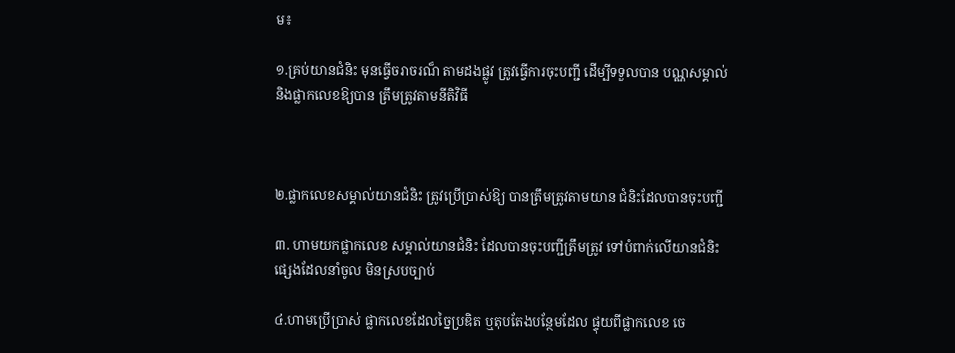ម៖

១.គ្រប់យានជំនិះ មុនធ្វើចរាចរណ៏ តាមដងផ្លូវ ត្រូវធ្វើការចុះបញ្ជី ដើម្បីទទួលបាន បណ្ណសម្គាល់ និងផ្លាកលេខឱ្យបាន ត្រឹមត្រូវតាមនីតិវិធី



២.ផ្លាកលេខសម្គាល់យានជំនិះ ត្រូវប្រើប្រាស់ឱ្យ បានត្រឹមត្រូវតាមយាន ជំនិះដែលបានចុះបញ្ជី

៣. ហាមយកផ្លាកលេខ សម្គាល់យានជំនិះ ដែលបានចុះបញ្ជីត្រឹមត្រូវ ទៅបំពាក់លើយានជំនិះ ផ្សេងដែលនាំចូល មិនស្របច្បាប់

៤.ហាមប្រើប្រាស់ ផ្លាកលេខដែលច្នៃប្រឌិត ឬតុបតែងបន្ថែមដែល ផ្ទុយពីផ្លាកលេខ ចេ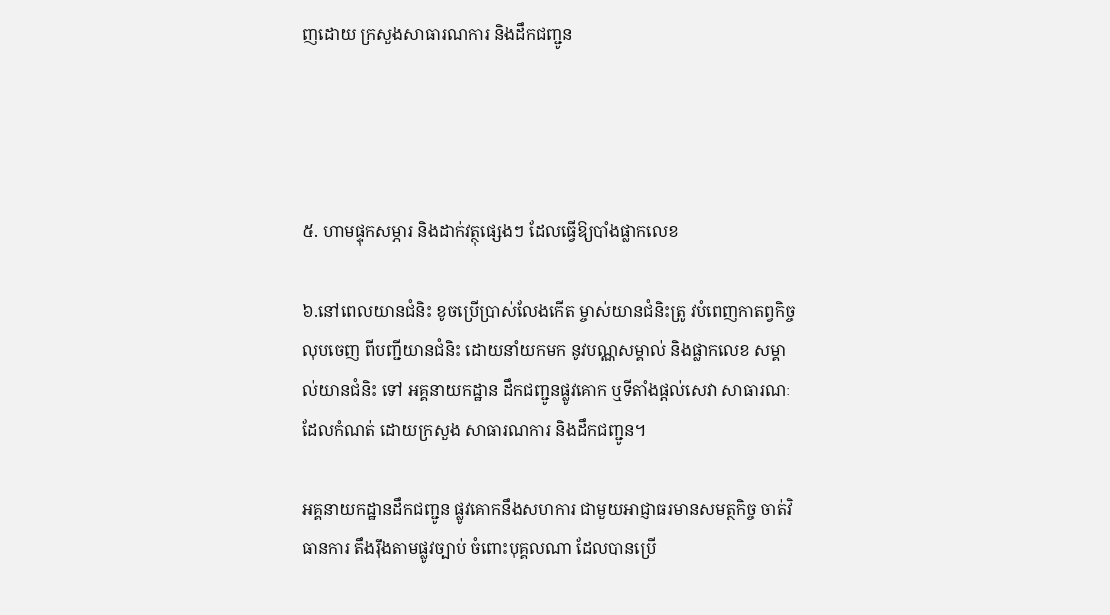ញដោយ ក្រសួងសាធារណការ និងដឹកជញ្ជូន




៥. ហាមផ្ទុកសម្ភារ និងដាក់វត្ថុផ្សេងៗ ដែលធ្វើឱ្យបាំងផ្លាកលេខ

៦.នៅពេលយានជំនិះ ខូចប្រើប្រាស់លែងកើត ម្ចាស់យានជំនិះត្រូ វបំពេញកាតព្វកិច្ច លុបចេញ ពីបញ្ជីយានជំនិះ ដោយនាំយកមក នូវបណ្ណសម្គាល់ និងផ្លាកលេខ សម្គាល់យានជំនិះ ទៅ អគ្គនាយកដ្ឋាន ដឹកជញ្ជូនផ្លូវគោក ឬទីតាំងផ្តល់សេវា សាធារណៈដែលកំណត់ ដោយក្រសួង សាធារណការ និងដឹកជញ្ជូន។

អគ្គនាយកដ្ឋានដឹកជញ្ជូន ផ្លូវគោកនឹងសហការ ជាមួយអាជ្ញាធរមានសមត្ថកិច្ច ចាត់វិធានការ តឹងរ៉ឹងតាមផ្លូវច្បាប់ ចំពោះបុគ្គលណា ដែលបានប្រើ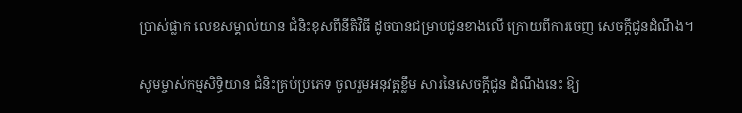ប្រាស់ផ្លាក លេខសម្គាល់យាន ជំនិះខុសពីនីតិវិធី ដូចបានជម្រាបជូនខាងលើ ក្រោយពីការចេញ សេចក្តីជូនដំណឹង។

សូមម្ចាស់កម្មសិទ្ធិយាន ជំនិះគ្រប់ប្រភេទ ចូលរួមអនុវត្តខ្លឹម សារនៃសេចក្តីជូន ដំណឹងនេះ ឱ្យ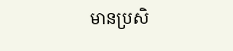មានប្រសិ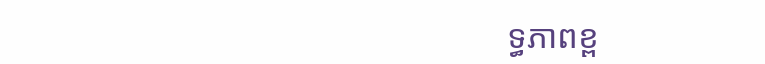ទ្ធភាពខ្ព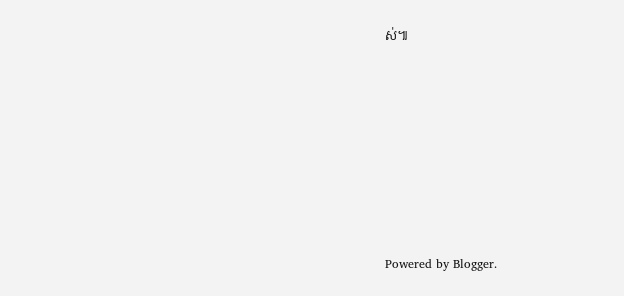ស់៕









Powered by Blogger.